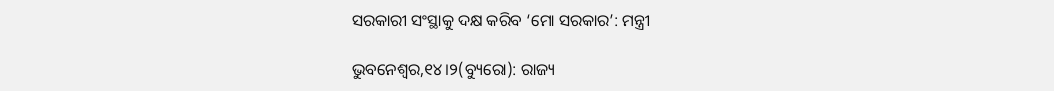ସରକାରୀ ସଂସ୍ଥାକୁ ଦକ୍ଷ କରିବ ‘ମୋ ସରକାର’: ମନ୍ତ୍ରୀ

ଭୁବନେଶ୍ୱର,୧୪।୨(ବ୍ୟୁରୋ): ରାଜ୍ୟ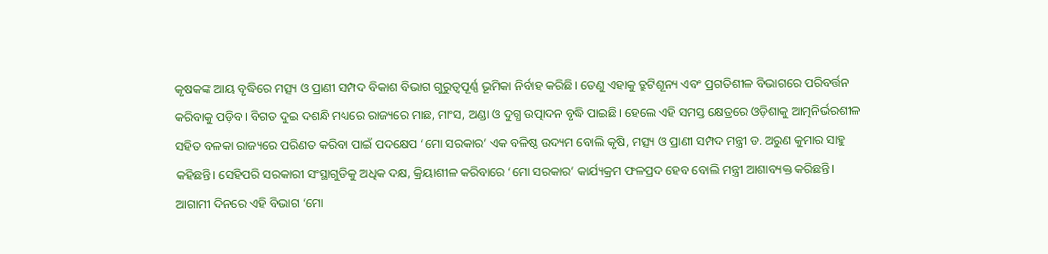କୃଷକଙ୍କ ଆୟ ବୃଦ୍ଧିରେ ମତ୍ସ୍ୟ ଓ ପ୍ରାଣୀ ସମ୍ପଦ ବିକାଶ ବିଭାଗ ଗୁରୁତ୍ୱପୂର୍ଣ୍ଣ ଭୂମିକା ନିର୍ବାହ କରିଛି। ତେଣୁ ଏହାକୁ ତ୍ରୁଟିଶୂନ୍ୟ ଏବଂ ପ୍ରଗତିଶୀଳ ବିଭାଗରେ ପରିବର୍ତ୍ତନ କରିବାକୁ ପଡ଼ିବ। ବିଗତ ଦୁଇ ଦଶନ୍ଧି ମଧ୍ୟରେ ରାଜ୍ୟରେ ମାଛ, ମାଂସ, ଅଣ୍ଡା ଓ ଦୁଗ୍ଧ ଉତ୍ପାଦନ ବୃଦ୍ଧି ପାଇଛି। ହେଲେ ଏହି ସମସ୍ତ କ୍ଷେତ୍ରରେ ଓଡ଼ିଶାକୁ ଆତ୍ମନିର୍ଭରଶୀଳ ସହିତ ବଳକା ରାଜ୍ୟରେ ପରିଣତ କରିବା ପାଇଁ ପଦକ୍ଷେପ ‘ମୋ ସରକାର’ ଏକ ବଳିଷ୍ଠ ଉଦ୍ୟମ ବୋଲି କୃଷି, ମତ୍ସ୍ୟ ଓ ପ୍ରାଣୀ ସମ୍ପଦ ମନ୍ତ୍ରୀ ଡ. ଅରୁଣ କୁମାର ସାହୁ କହିଛନ୍ତି। ସେହିପରି ସରକାରୀ ସଂସ୍ଥାଗୁଡିକୁ ଅଧିକ ଦକ୍ଷ, କ୍ରିୟାଶୀଳ କରିବାରେ ‘ମୋ ସରକାର’ କାର୍ଯ୍ୟକ୍ରମ ଫଳପ୍ରଦ ହେବ ବୋଲି ମନ୍ତ୍ରୀ ଆଶାବ୍ୟକ୍ତ କରିଛନ୍ତି।
ଆଗାମୀ ଦିନରେ ଏହି ବିଭାଗ ‘ମୋ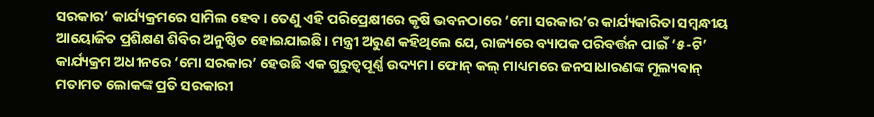ସରକାର’ କାର୍ଯ୍ୟକ୍ରମରେ ସାମିଲ ହେବ। ତେଣୁ ଏହି ପରିପ୍ରେକ୍ଷୀରେ କୃଷି ଭବନଠାରେ ‘ମୋ ସରକାର’ର କାର୍ଯ୍ୟକାରିତା ସମ୍ବନ୍ଧୀୟ ଆୟୋଜିତ ପ୍ରଶିକ୍ଷଣ ଶିବିର ଅନୁଷ୍ଠିତ ହୋଇଯାଇଛି। ମନ୍ତ୍ରୀ ଅରୁଣ କହିଥିଲେ ଯେ, ରାଜ୍ୟରେ ବ୍ୟାପକ ପରିବର୍ତ୍ତନ ପାଇଁ ‘୫-ଟି’ କାର୍ଯ୍ୟକ୍ରମ ଅଧୀନରେ ‘ମୋ ସରକାର’ ହେଉଛି ଏକ ଗୁରୁତ୍ୱପୂର୍ଣ୍ଣ ଉଦ୍ୟମ। ଫୋନ୍‌ କଲ୍‌ ମାଧ୍ୟମରେ ଜନସାଧାରଣଙ୍କ ମୂଲ୍ୟବାନ୍‌ ମତାମତ ଲୋକଙ୍କ ପ୍ରତି ସରକାରୀ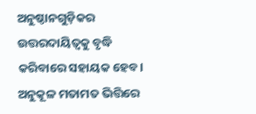ଅନୁଷ୍ଠାନଗୁଡ଼ିକର ଉତ୍ତରଦାୟିତ୍ୱକୁ ବୃଦ୍ଧି କରିବାରେ ସହାୟକ ହେବ। ଅନୁକୂଳ ମତାମତ ଭିତ୍ତିରେ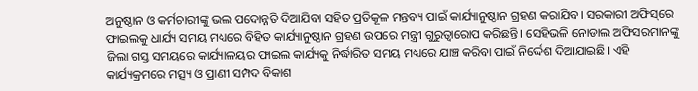ଅନୁଷ୍ଠାନ ଓ କର୍ମଚାରୀଙ୍କୁ ଭଲ ପଦୋନ୍ନତି ଦିଆଯିବା ସହିତ ପ୍ରତିକୂଳ ମନ୍ତବ୍ୟ ପାଇଁ କାର୍ଯ୍ୟାନୁଷ୍ଠାନ ଗ୍ରହଣ କରାଯିବ। ସରକାରୀ ଅଫିସ୍‌ରେ ଫାଇଲକୁ ଧାର୍ଯ୍ୟ ସମୟ ମଧ୍ୟରେ ବିହିତ କାର୍ଯ୍ୟାନୁଷ୍ଠାନ ଗ୍ରହଣ ଉପରେ ମନ୍ତ୍ରୀ ଗୁରୁତ୍ୱାରୋପ କରିଛନ୍ତି। ସେହିଭଳି ନୋଡାଲ ଅଫିସରମାନଙ୍କୁ ଜିଲା ଗସ୍ତ ସମୟରେ କାର୍ଯ୍ୟାଳୟର ଫାଇଲ କାର୍ଯ୍ୟକୁ ନିର୍ଦ୍ଧାରିତ ସମୟ ମଧ୍ୟରେ ଯାଞ୍ଚ କରିବା ପାଇଁ ନିର୍ଦ୍ଦେଶ ଦିଆଯାଇଛି। ଏହି କାର୍ଯ୍ୟକ୍ରମରେ ମତ୍ସ୍ୟ ଓ ପ୍ରାଣୀ ସମ୍ପଦ ବିକାଶ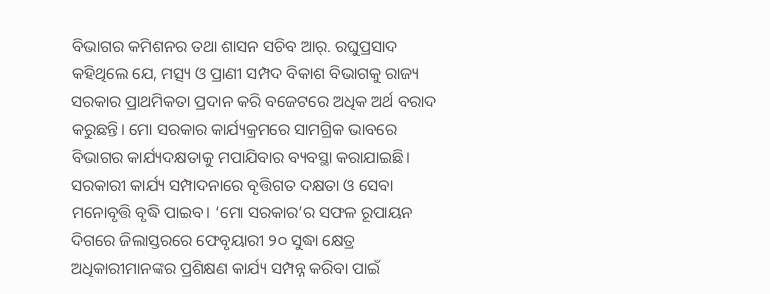ବିଭାଗର କମିଶନର ତଥା ଶାସନ ସଚିବ ଆର୍‌. ରଘୁପ୍ରସାଦ କହିଥିଲେ ଯେ, ମତ୍ସ୍ୟ ଓ ପ୍ରାଣୀ ସମ୍ପଦ ବିକାଶ ବିଭାଗକୁ ରାଜ୍ୟ ସରକାର ପ୍ରାଥମିକତା ପ୍ରଦାନ କରି ବଜେଟରେ ଅଧିକ ଅର୍ଥ ବରାଦ କରୁଛନ୍ତି। ମୋ ସରକାର କାର୍ଯ୍ୟକ୍ରମରେ ସାମଗ୍ରିକ ଭାବରେ ବିଭାଗର କାର୍ଯ୍ୟଦକ୍ଷତାକୁ ମପାଯିବାର ବ୍ୟବସ୍ଥା କରାଯାଇଛି।
ସରକାରୀ କାର୍ଯ୍ୟ ସମ୍ପାଦନାରେ ବୃତ୍ତିଗତ ଦକ୍ଷତା ଓ ସେବା ମନୋବୃତ୍ତି ବୃଦ୍ଧି ପାଇବ। ‘ମୋ ସରକାର’ର ସଫଳ ରୂପାୟନ ଦିଗରେ ଜିଲାସ୍ତରରେ ଫେବୃୟାରୀ ୨୦ ସୁଦ୍ଧା କ୍ଷେତ୍ର ଅଧିକାରୀମାନଙ୍କର ପ୍ରଶିକ୍ଷଣ କାର୍ଯ୍ୟ ସମ୍ପନ୍ନ କରିବା ପାଇଁ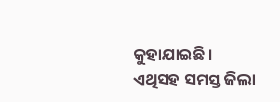କୁହାଯାଇଛି। ଏଥିସହ ସମସ୍ତ ଜିଲା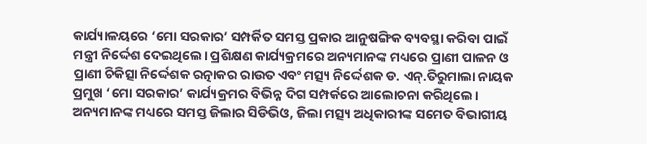କାର୍ଯ୍ୟାଳୟରେ ‘ମୋ ସରକାର’ ସମ୍ପର୍କିତ ସମସ୍ତ ପ୍ରକାର ଆନୁଷଙ୍ଗିକ ବ୍ୟବସ୍ଥା କରିବା ପାଇଁ ମନ୍ତ୍ରୀ ନିର୍ଦ୍ଦେଶ ଦେଇଥିଲେ। ପ୍ରଶିକ୍ଷଣ କାର୍ଯ୍ୟକ୍ରମରେ ଅନ୍ୟମାନଙ୍କ ମଧ୍ୟରେ ପ୍ରାଣୀ ପାଳନ ଓ ପ୍ରାଣୀ ଚିକିତ୍ସା ନିର୍ଦ୍ଦେଶକ ରତ୍ନାକର ରାଉତ ଏବଂ ମତ୍ସ୍ୟ ନିର୍ଦ୍ଦେଶକ ଡ. ଏନ୍‌.ତିରୁମାଲା ନାୟକ ପ୍ରମୁଖ ‘ମୋ ସରକାର’ କାର୍ଯ୍ୟକ୍ରମର ବିଭିନ୍ନ ଦିଗ ସମ୍ପର୍କରେ ଆଲୋଚନା କରିଥିଲେ। ଅନ୍ୟମାନଙ୍କ ମଧ୍ୟରେ ସମସ୍ତ ଜିଲାର ସିଡିଭିଓ, ଜିଲା ମତ୍ସ୍ୟ ଅଧିକାରୀଙ୍କ ସମେତ ବିଭାଗୀୟ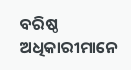ବରିଷ୍ଠ ଅଧିକାରୀମାନେ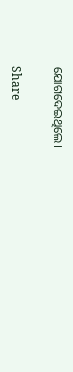ଯୋଗଦେଇଥିଲେ।

Share